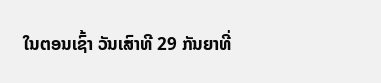ໃນຕອນເຊົ້າ ວັນເສົາທີ 29 ກັນຍາທີ່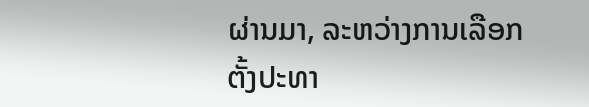ຜ່ານມາ, ລະຫວ່າງການເລືອກຕັ້ງປະທາ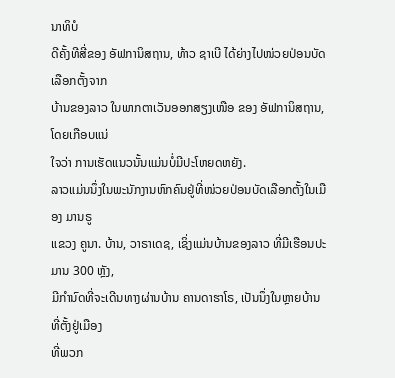ນາທິບໍ
ດີຄັ້ງທີສີ່ຂອງ ອັຟການິສຖານ, ທ້າວ ຊາເບີ ໄດ້ຍ່າງໄປໜ່ວຍປ່ອນບັດເລືອກຕັ້ງຈາກ
ບ້ານຂອງລາວ ໃນພາກຕາເວັນອອກສຽງເໜືອ ຂອງ ອັຟການິສຖານ, ໂດຍເກືອບແນ່
ໃຈວ່າ ການເຮັດແນວນັ້ນແມ່ນບໍ່ມີປະໂຫຍດຫຍັງ.
ລາວແມ່ນນຶ່ງໃນພະນັກງານຫົກຄົນຢູ່ທີ່ໜ່ວຍປ່ອນບັດເລືອກຕັ້ງໃນເມືອງ ມານຣູ
ແຂວງ ຄູນາ. ບ້ານ, ວາຣາເດຊ, ເຊິ່ງແມ່ນບ້ານຂອງລາວ ທີ່ມີເຮືອນປະມານ 300 ຫຼັງ,
ມີກຳນົດທີ່ຈະເດີນທາງຜ່ານບ້ານ ຄານດາຮາໂຣ, ເປັນນຶ່ງໃນຫຼາຍບ້ານ ທີ່ຕັ້ງຢູ່ເມືອງ
ທີ່ພວກ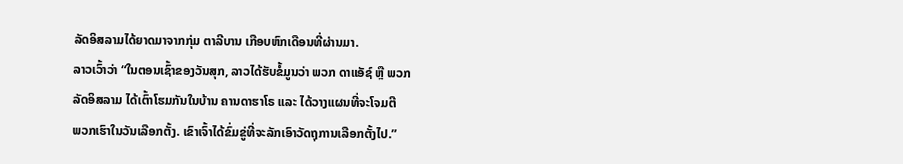ລັດອິສລາມໄດ້ຍາດມາຈາກກຸ່ມ ຕາລີບານ ເກືອບຫົກເດືອນທີ່ຜ່ານມາ.
ລາວເວົ້າວ່າ “ໃນຕອນເຊົ້າຂອງວັນສຸກ, ລາວໄດ້ຮັບຂໍ້ມູນວ່າ ພວກ ດາແອັຊ໌ ຫຼື ພວກ
ລັດອິສລາມ ໄດ້ເຕົ້າໂຮມກັນໃນບ້ານ ຄານດາຮາໂຣ ແລະ ໄດ້ວາງແຜນທີ່ຈະໂຈມຕີ
ພວກເຮົາໃນວັນເລືອກຕັ້ງ. ເຂົາເຈົ້າໄດ້ຂົ່ມຂູ່ທີ່ຈະລັກເອົາວັດຖຸການເລືອກຕັ້ງໄປ.”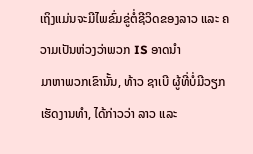ເຖິງແມ່ນຈະມີໄພຂົ່ມຂູ່ຕໍ່ຊີວິດຂອງລາວ ແລະ ຄວາມເປັນຫ່ວງວ່າພວກ IS ອາດນຳ
ມາຫາພວກເຂົານັ້ນ, ທ້າວ ຊາເບີ ຜູ້ທີ່ບໍ່ມີວຽກເຮັດງານທຳ, ໄດ້ກ່າວວ່າ ລາວ ແລະ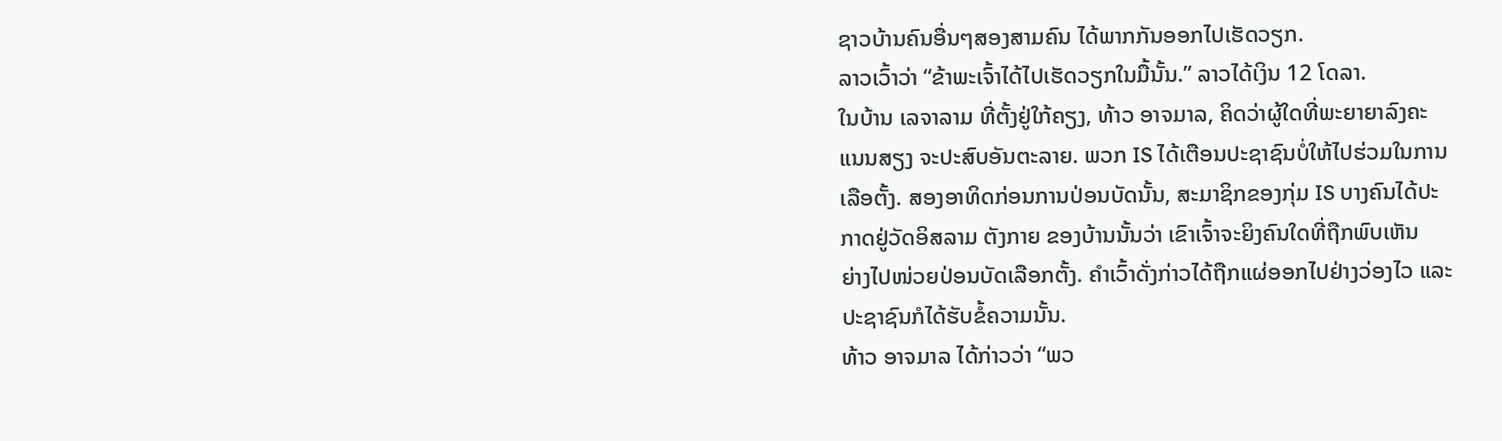ຊາວບ້ານຄົນອື່ນໆສອງສາມຄົນ ໄດ້ພາກກັນອອກໄປເຮັດວຽກ.
ລາວເວົ້າວ່າ “ຂ້າພະເຈົ້າໄດ້ໄປເຮັດວຽກໃນມື້ນັ້ນ.” ລາວໄດ້ເງິນ 12 ໂດລາ.
ໃນບ້ານ ເລຈາລາມ ທີ່ຕັ້ງຢູ່ໃກ້ຄຽງ, ທ້າວ ອາຈມາລ, ຄິດວ່າຜູ້ໃດທີ່ພະຍາຍາລົງຄະ
ແນນສຽງ ຈະປະສົບອັນຕະລາຍ. ພວກ IS ໄດ້ເຕືອນປະຊາຊົນບໍ່ໃຫ້ໄປຮ່ວມໃນການ
ເລືອຕັ້ງ. ສອງອາທິດກ່ອນການປ່ອນບັດນັ້ນ, ສະມາຊິກຂອງກຸ່ມ IS ບາງຄົນໄດ້ປະ
ກາດຢູ່ວັດອິສລາມ ຕັງກາຍ ຂອງບ້ານນັ້ນວ່າ ເຂົາເຈົ້າຈະຍິງຄົນໃດທີ່ຖືກພົບເຫັນ
ຍ່າງໄປໜ່ວຍປ່ອນບັດເລືອກຕັ້ງ. ຄຳເວົ້າດັ່ງກ່າວໄດ້ຖືກແຜ່ອອກໄປຢ່າງວ່ອງໄວ ແລະ
ປະຊາຊົນກໍໄດ້ຮັບຂໍ້ຄວາມນັ້ນ.
ທ້າວ ອາຈມາລ ໄດ້ກ່າວວ່າ “ພວ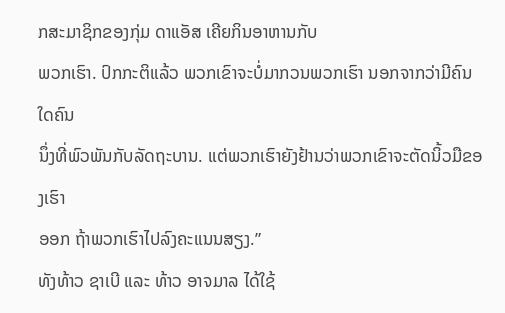ກສະມາຊິກຂອງກຸ່ມ ດາແອັສ ເຄີຍກິນອາຫານກັບ
ພວກເຮົາ. ປົກກະຕິແລ້ວ ພວກເຂົາຈະບໍ່ມາກວນພວກເຮົາ ນອກຈາກວ່າມີຄົນໃດຄົນ
ນຶ່ງທີ່ພົວພັນກັບລັດຖະບານ. ແຕ່ພວກເຮົາຍັງຢ້ານວ່າພວກເຂົາຈະຕັດນິ້ວມືຂອງເຮົາ
ອອກ ຖ້າພວກເຮົາໄປລົງຄະແນນສຽງ.”
ທັງທ້າວ ຊາເບີ ແລະ ທ້າວ ອາຈມາລ ໄດ້ໃຊ້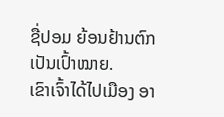ຊື່ປອມ ຍ້ອນຢ້ານຕົກເປັນເປົ້າໝາຍ.
ເຂົາເຈົ້າໄດ້ໄປເມືອງ ອາ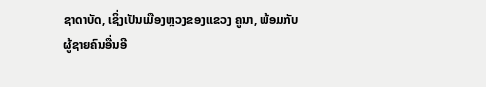ຊາດາບັດ, ເຊິ່ງເປັນເມືອງຫຼວງຂອງແຂວງ ຄູນາ, ພ້ອມກັບ
ຜູ້ຊາຍຄົນອື່ນອີ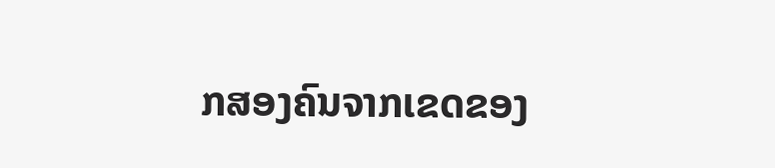ກສອງຄົນຈາກເຂດຂອງ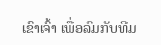ເຂົາເຈົ້າ ເພື່ອລົມກັບທີມ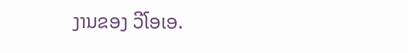ງານຂອງ ວີໂອເອ.